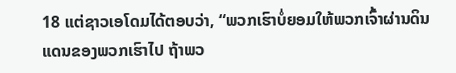18 ແຕ່ຊາວເອໂດມໄດ້ຕອບວ່າ, “ພວກເຮົາບໍ່ຍອມໃຫ້ພວກເຈົ້າຜ່ານດິນແດນຂອງພວກເຮົາໄປ ຖ້າພວ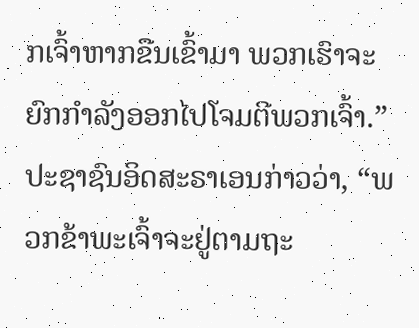ກເຈົ້າຫາກຂືນເຂົ້າມາ ພວກເຮົາຈະຍົກກຳລັງອອກໄປໂຈມຕີພວກເຈົ້າ.”
ປະຊາຊົນອິດສະຣາເອນກ່າວວ່າ, “ພວກຂ້າພະເຈົ້າຈະຢູ່ຕາມຖະ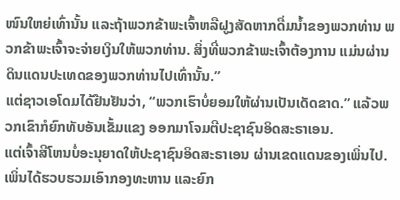ໜົນໃຫຍ່ເທົ່ານັ້ນ ແລະຖ້າພວກຂ້າພະເຈົ້າຫລືຝູງສັດຫາກດື່ມນໍ້າຂອງພວກທ່ານ ພວກຂ້າພະເຈົ້າຈະຈ່າຍເງິນໃຫ້ພວກທ່ານ. ສິ່ງທີ່ພວກຂ້າພະເຈົ້າຕ້ອງການ ແມ່ນຜ່ານດິນແດນປະເທດຂອງພວກທ່ານໄປເທົ່ານັ້ນ.”
ແຕ່ຊາວເອໂດມໄດ້ຢືນຢັນວ່າ, “ພວກເຮົາບໍ່ຍອມໃຫ້ຜ່ານເປັນເດັດຂາດ.” ແລ້ວພວກເຂົາກໍຍົກທັບອັນເຂັ້ມແຂງ ອອກມາໂຈມຕີປະຊາຊົນອິດສະຣາເອນ.
ແຕ່ເຈົ້າສີໂຫນບໍ່ອະນຸຍາດໃຫ້ປະຊາຊົນອິດສະຣາເອນ ຜ່ານເຂດແດນຂອງເພິ່ນໄປ. ເພິ່ນໄດ້ຮວບຮວມເອົາກອງທະຫານ ແລະຍົກ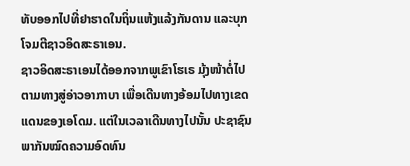ທັບອອກໄປທີ່ຢາຮາດໃນຖິ່ນແຫ້ງແລ້ງກັນດານ ແລະບຸກໂຈມຕີຊາວອິດສະຣາເອນ.
ຊາວອິດສະຣາເອນໄດ້ອອກຈາກພູເຂົາໂຮເຣ ມຸ້ງໜ້າຕໍ່ໄປຕາມທາງສູ່ອ່າວອາກາບາ ເພື່ອເດີນທາງອ້ອມໄປທາງເຂດແດນຂອງເອໂດມ. ແຕ່ໃນເວລາເດີນທາງໄປນັ້ນ ປະຊາຊົນພາກັນໝົດຄວາມອົດທົນ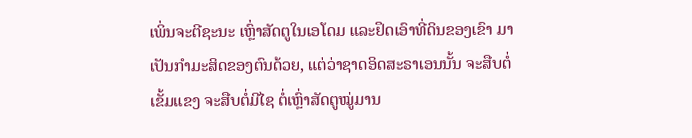ເພິ່ນຈະຕີຊະນະ ເຫຼົ່າສັດຕູໃນເອໂດມ ແລະຢຶດເອົາທີ່ດິນຂອງເຂົາ ມາເປັນກຳມະສິດຂອງຕົນດ້ວຍ, ແຕ່ວ່າຊາດອິດສະຣາເອນນັ້ນ ຈະສືບຕໍ່ເຂັ້ມແຂງ ຈະສືບຕໍ່ມີໄຊ ຕໍ່ເຫຼົ່າສັດຕູໝູ່ມານ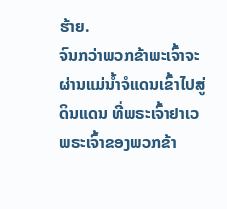ຮ້າຍ.
ຈົນກວ່າພວກຂ້າພະເຈົ້າຈະຜ່ານແມ່ນໍ້າຈໍແດນເຂົ້າໄປສູ່ດິນແດນ ທີ່ພຣະເຈົ້າຢາເວ ພຣະເຈົ້າຂອງພວກຂ້າ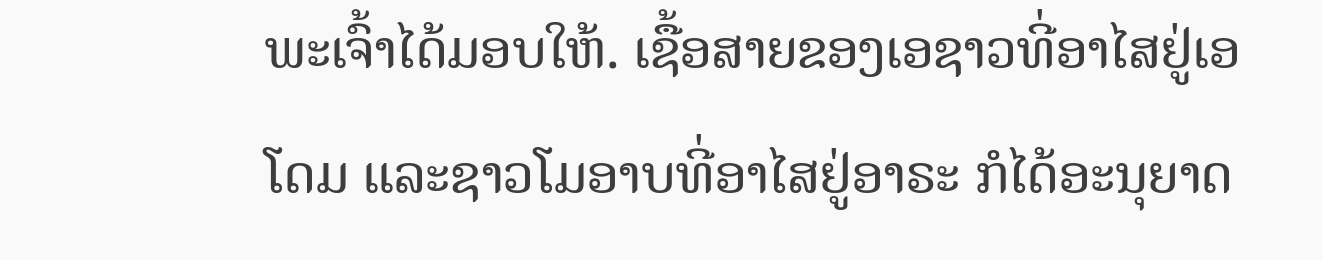ພະເຈົ້າໄດ້ມອບໃຫ້. ເຊື້ອສາຍຂອງເອຊາວທີ່ອາໄສຢູ່ເອໂດມ ແລະຊາວໂມອາບທີ່ອາໄສຢູ່ອາຣະ ກໍໄດ້ອະນຸຍາດ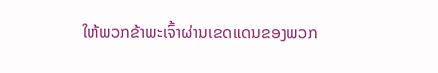ໃຫ້ພວກຂ້າພະເຈົ້າຜ່ານເຂດແດນຂອງພວກ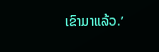ເຂົາມາແລ້ວ.’